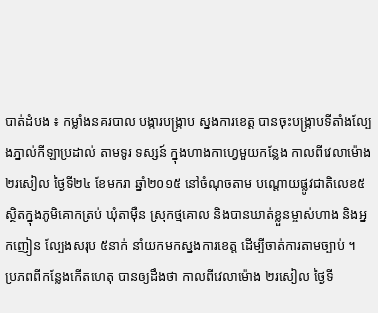បាត់ដំបង ៖ កម្លាំងនគរបាល បង្ការបង្រ្កាប ស្នងការខេត្ត បានចុះបង្ក្រាបទីតាំងល្បែងភ្នាល់កីឡាប្រដាល់ តាមទូរ ទស្សន៍ ក្នុងហាងកាហ្វេមួយកន្លែង កាលពីវេលាម៉ោង ២រសៀល ថ្ងៃទី២៤ ខែមករា ឆ្នាំ២០១៥ នៅចំណុចតាម បណ្តោយផ្លូវជាតិលេខ៥ ស្ថិតក្នុងភូមិគោកត្រប់ ឃុំតាម៉ឺន ស្រុកថ្មគោល និងបានឃាត់ខ្លួនម្ចាស់ហាង និងអ្នកញៀន ល្បែងសរុប ៥នាក់ នាំយកមកស្នងការខេត្ត ដើម្បីចាត់ការតាមច្បាប់ ។
ប្រភពពីកន្លែងកើតហេតុ បានឲ្យដឹងថា កាលពីវេលាម៉ោង ២រសៀល ថ្ងៃទី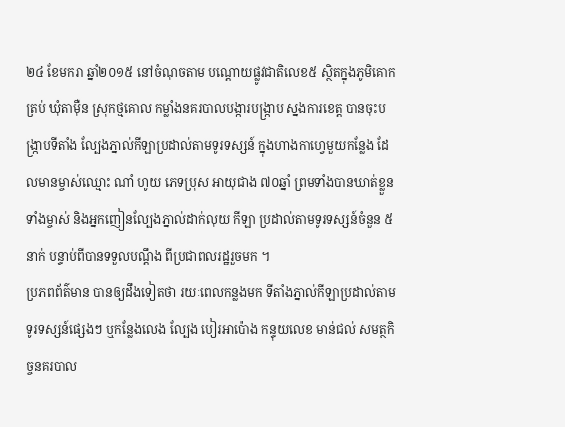២៤ ខែមករា ឆ្នាំ២០១៥ នៅចំណុចតាម បណ្តោយផ្លូវជាតិលេខ៥ ស្ថិតក្នុងភូមិគោកត្រប់ ឃុំតាម៉ឺន ស្រុកថ្មគោល កម្លាំងនគរបាលបង្ការបង្រ្កាប ស្នងការខេត្ត បានចុះបង្ក្រាបទីតាំង ល្បែងភ្នាល់កីឡាប្រដាល់តាមទូរទស្សន៍ ក្នុងហាងកាហ្វេមួយកន្លែង ដែលមានម្ចាស់ឈ្មោះ ណាំ ហូយ ភេទប្រុស អាយុជាង ៧០ឆ្នាំ ព្រមទាំងបានឃាត់ខ្លួនទាំងម្ចាស់ និងអ្នកញៀនល្បែងភ្នាល់ដាក់លុយ កីឡា ប្រដាល់តាមទូរទស្សន៍ចំនួន ៥នាក់ បន្ទាប់ពីបានទទួលបណ្តឹង ពីប្រជាពលរដ្ឋរួចមក ។
ប្រភពព័ត៌មាន បានឲ្យដឹងទៀតថា រយៈពេលកន្លងមក ទីតាំងភ្នាល់កីឡាប្រដាល់តាមទូរទស្សន៍ផ្សេងៗ ឬកន្លែងលេង ល្បែង បៀរអាប៉ោង កន្ទុយលេខ មាន់ជល់ សមត្ថកិច្ចនគរបាល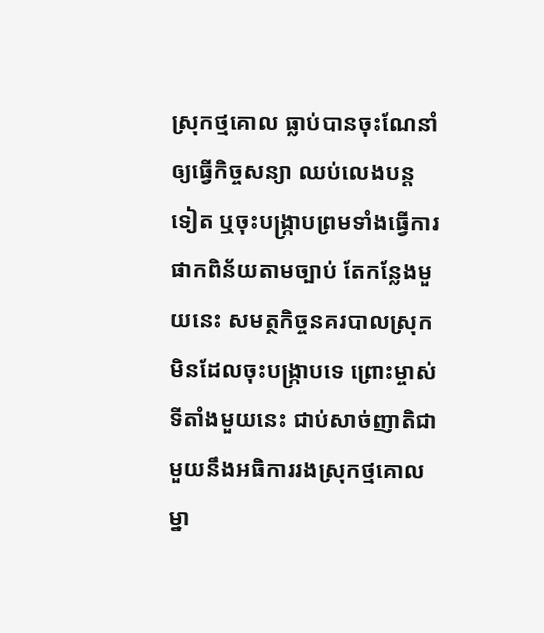ស្រុកថ្មគោល ធ្លាប់បានចុះណែនាំ ឲ្យធ្វើកិច្ចសន្យា ឈប់លេងបន្តទៀត ឬចុះបង្ក្រាបព្រមទាំងធ្វើការផាកពិន័យតាមច្បាប់ តែកន្លែងមួយនេះ សមត្ថកិច្ចនគរបាលស្រុក មិនដែលចុះបង្រ្កាបទេ ព្រោះម្ចាស់ទីតាំងមួយនេះ ជាប់សាច់ញាតិជាមួយនឹងអធិការរងស្រុកថ្មគោលម្នា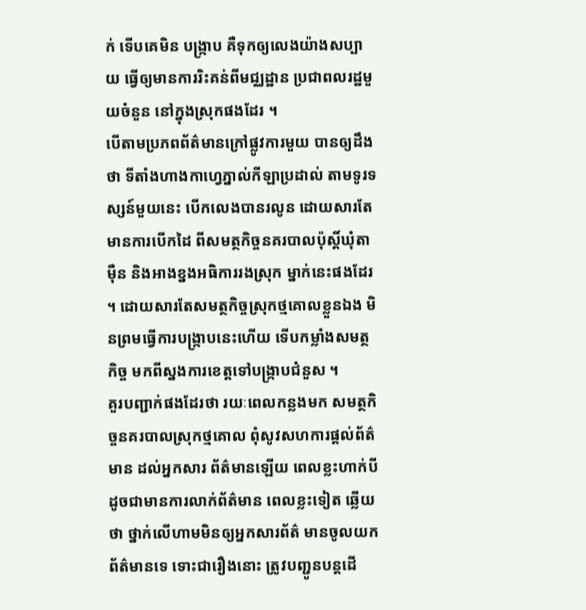ក់ ទើបគេមិន បង្រ្កាប គឺទុកឲ្យលេងយ៉ាងសប្បាយ ធ្វើឲ្យមានការរិះគន់ពីមជ្ឈដ្ឋាន ប្រជាពលរដ្ឋមួយចំនួន នៅក្នុងស្រុកផងដែរ ។
បើតាមប្រភពព័ត៌មានក្រៅផ្លូវការមួយ បានឲ្យដឹងថា ទីតាំងហាងកាហ្វេភ្នាល់កីឡាប្រដាល់ តាមទូរទស្សន៍មួយនេះ បើកលេងបានរលូន ដោយសារតែមានការបើកដៃ ពីសមត្ថកិច្ចនគរបាលប៉ុស្តិ៍ឃុំតាម៉ឺន និងអាងខ្នងអធិការរងស្រុក ម្នាក់នេះផងដែរ ។ ដោយសារតែសមត្ថកិច្ចស្រុកថ្មគោលខ្លួនឯង មិនព្រមធ្វើការបង្ក្រាបនេះហើយ ទើបកម្លាំងសមត្ថ កិច្ច មកពីស្នងការខេត្តទៅបង្រ្កាបជំនួស ។
គួរបញ្ជាក់ផងដែរថា រយៈពេលកន្លងមក សមត្ថកិច្ចនគរបាលស្រុកថ្មគោល ពុំសូវសហការផ្តល់ព័ត៌មាន ដល់អ្នកសារ ព័ត៌មានឡើយ ពេលខ្លះហាក់បីដូចជាមានការលាក់ព័ត៌មាន ពេលខ្លះទៀត ឆ្លើយថា ថ្នាក់លើហាមមិនឲ្យអ្នកសារព័ត៌ មានចូលយកព័ត៌មានទេ ទោះជារឿងនោះ ត្រូវបញ្ជូនបន្តដើ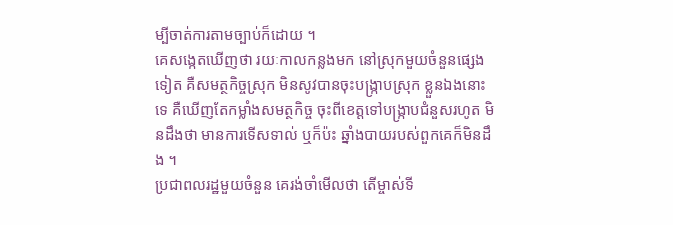ម្បីចាត់ការតាមច្បាប់ក៏ដោយ ។
គេសង្កេតឃើញថា រយៈកាលកន្លងមក នៅស្រុកមួយចំនួនផ្សេងទៀត គឺសមត្ថកិច្ចស្រុក មិនសូវបានចុះបង្រ្កាបស្រុក ខ្លួនឯងនោះទេ គឺឃើញតែកម្លាំងសមត្ថកិច្ច ចុះពីខេត្តទៅបង្រ្កាបជំនួសរហូត មិនដឹងថា មានការទើសទាល់ ឬក៏ប៉ះ ឆ្នាំងបាយរបស់ពួកគេក៏មិនដឹង ។
ប្រជាពលរដ្ឋមួយចំនួន គេរង់ចាំមើលថា តើម្ចាស់ទី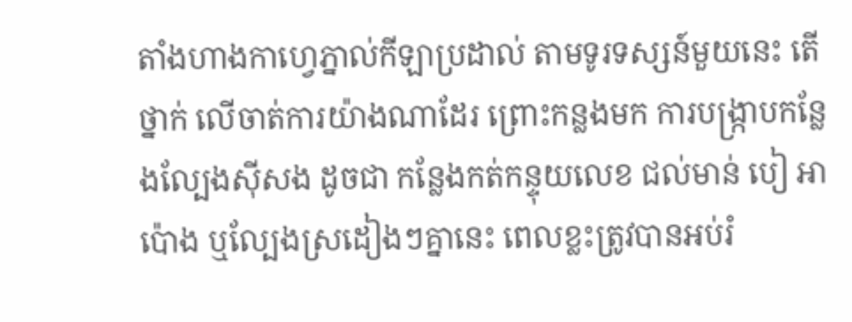តាំងហាងកាហ្វេភ្នាល់កីឡាប្រដាល់ តាមទូរទស្សន៍មួយនេះ តើថ្នាក់ លើចាត់ការយ៉ាងណាដែរ ព្រោះកន្លងមក ការបង្រ្កាបកន្លែងល្បែងស៊ីសង ដូចជា កន្លែងកត់កន្ទុយលេខ ជល់មាន់ បៀ អាប៉ោង ឬល្បែងស្រដៀងៗគ្នានេះ ពេលខ្លះត្រូវបានអប់រំ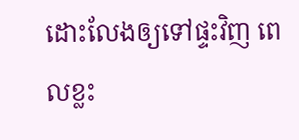ដោះលែងឲ្យទៅផ្ទះវិញ ពេលខ្លះ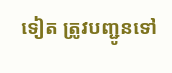ទៀត ត្រូវបញ្ជូនទៅ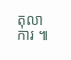តុលា ការ ៕